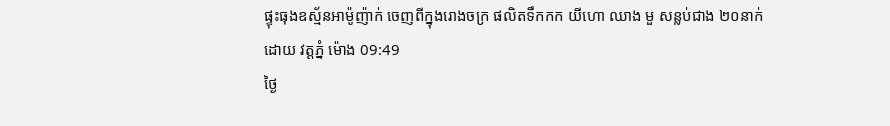ផ្ទុះធុងឧស្ម័នអាម៉ូញ៉ាក់ ចេញពីក្នុងរោងចក្រ ផលិតទឹកកក យីហោ ឈាង មួ សន្លប់ជាង ២០នាក់
ដោយ វត្តភ្នំ ម៉ោង 09:49
ថ្ងៃ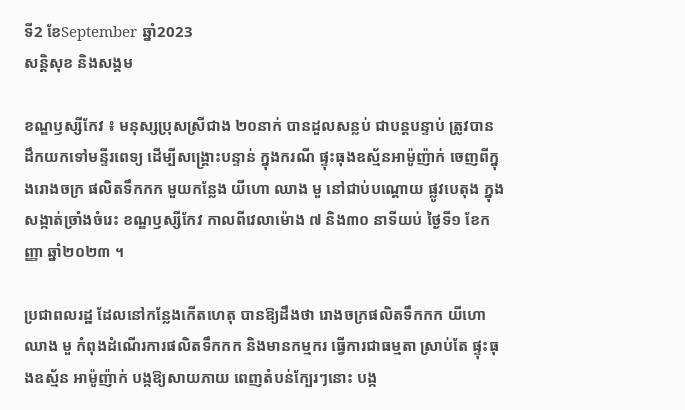ទី2 ខែSeptember ឆ្នាំ2023
សន្តិសុខ និងសង្គម

ខណ្ឌឫស្សីកែវ ៖ មនុស្សប្រុសស្រីជាង ២០នាក់ បានដួលសន្លប់ ជាបន្ដបន្ទាប់ ត្រូវបាន ដឹកយកទៅមន្ទីរពេទ្យ ដើម្បីសង្គ្រោះបន្ទាន់ ក្នុងករណី ផ្ទុះធុងឧស្ម័នអាម៉ូញ៉ាក់ ចេញពីក្នុងរោងចក្រ ផលិតទឹកកក មួយកន្លែង យីហោ ឈាង មួ នៅជាប់បណ្ដោយ ផ្លូវបេតុង ក្នុងសង្កាត់ច្រាំងចំរេះ ខណ្ឌឫស្សីកែវ កាលពីវេលាម៉ោង ៧ និង៣០ នាទីយប់ ថ្ងៃទី១ ខែកញ្ញា ឆ្នាំ២០២៣ ។

ប្រជាពលរដ្ឋ ដែលនៅកន្លែងកើតហេតុ បានឱ្យដឹងថា រោងចក្រផលិតទឹកកក យីហោ ឈាង មួ កំពុងដំណើរការផលិតទឹកកក និងមានកម្មករ ធ្វើការជាធម្មតា ស្រាប់តែ ផ្ទុះធុងឧស្ម័ន អាម៉ូញ៉ាក់ បង្កឱ្យសាយភាយ ពេញតំបន់ក្បែរៗនោះ បង្ក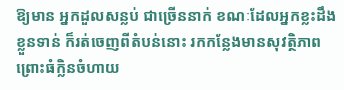ឱ្យមាន អ្នកដួលសន្លប់ ជាច្រើននាក់ ខណៈដែលអ្នកខ្លះដឹងខ្លួនទាន់ ក៏រត់ចេញពីតំបន់នោះ រកកន្លែងមានសុវត្ថិភាព ព្រោះធំក្លិនចំហាយ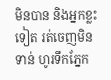មិនបាន និងអ្នកខ្លះទៀត រត់ចេញមិនទាន់ ហូរទឹកភ្នែក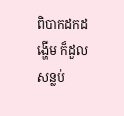ពិបាកដកដង្ហើម ក៏ដួលសន្លប់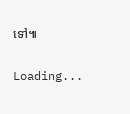ទៅ៕

Loading...